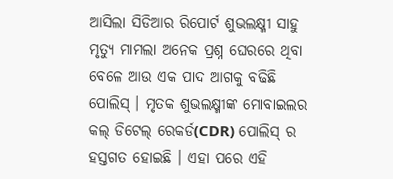ଆସିଲା ସିଡିଆର ରିପୋର୍ଟ ଶୁଭଲକ୍ଷ୍ମୀ ସାହୁ ମୃତ୍ୟୁ ମାମଲା ଅନେକ ପ୍ରଶ୍ନ ଘେରରେ ଥିବା ବେଳେ ଆଉ ଏକ ପାଦ ଆଗକୁ ବଢିଛି ପୋଲିସ୍ । ମୃତକ ଶୁଭଲକ୍ଷ୍ମୀଙ୍କ ମୋବାଇଲର କଲ୍ ଡିଟେଲ୍ ରେକର୍ଡ(CDR) ପୋଲିସ୍ ର ହସ୍ତଗତ ହୋଇଛି । ଏହା ପରେ ଏହି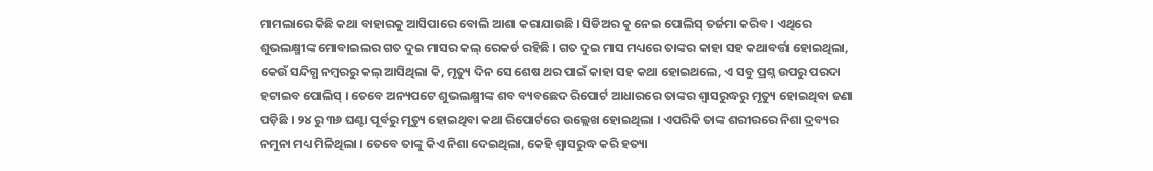ମାମଲାରେ କିଛି କଥା ବାହାରକୁ ଆସିପାରେ ବୋଲି ଆଶା କରାଯାଉଛି । ସିଡିଅର କୁ ନେଇ ପୋଲିସ୍ ତର୍ଜମା କରିବ । ଏଥିରେ ଶୁଭଲକ୍ଷ୍ମୀଙ୍କ ମୋବାଇଲର ଗତ ଦୁଇ ମାସର କଲ୍ ରେକର୍ଡ ରହିଛି । ଗତ ଦୁଇ ମାସ ମଧ୍ୟରେ ତାଙ୍କର କାହା ସହ କଥାବର୍ତ୍ତା ହୋଇଥିଲା, କେଉଁ ସନ୍ଦିଗ୍ଧ ନମ୍ବରରୁ କଲ୍ ଆସିଥିଲା କି, ମୃତ୍ୟୁ ଦିନ ସେ ଶେଷ ଥର ପାଇଁ କାହା ସହ କଥା ହୋଇଥଲେ, ଏ ସବୁ ପ୍ରଶ୍ନ ଉପରୁ ପରଦା ହଟାଇବ ପୋଲିସ୍ । ତେବେ ଅନ୍ୟପଟେ ଶୁଭଲକ୍ଷ୍ମୀଙ୍କ ଶବ ବ୍ୟବଛେଦ ରିପୋର୍ଟ ଆଧାରରେ ତାଙ୍କର ଶ୍ୱାସରୁଦ୍ଧରୁ ମୃତ୍ୟୁ ହୋଇଥିବା ଜଣା ପଡ଼ିଛି । ୨୪ ରୁ ୩୬ ଘଣ୍ଟା ପୂର୍ବରୁ ମୃତ୍ୟୁ ହୋଇଥିବା କଥା ରିପୋର୍ଟରେ ଉଲ୍ଲେଖ ହୋଇଥିଲା । ଏପରିକି ତାଙ୍କ ଶରୀରରେ ନିଶା ଦ୍ରବ୍ୟର ନମୁନା ମଧ୍ୟ ମିଳିଥିଲା । ତେବେ ତାଙ୍କୁ କିଏ ନିଶା ଦେଇଥିଲା, କେହି ଶ୍ୱାସରୁଦ୍ଧ କରି ହତ୍ୟା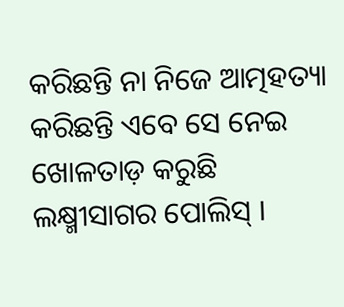କରିଛନ୍ତି ନା ନିଜେ ଆତ୍ମହତ୍ୟା କରିଛନ୍ତି ଏବେ ସେ ନେଇ ଖୋଳତାଡ଼ କରୁଛି ଲକ୍ଷ୍ମୀସାଗର ପୋଲିସ୍ ।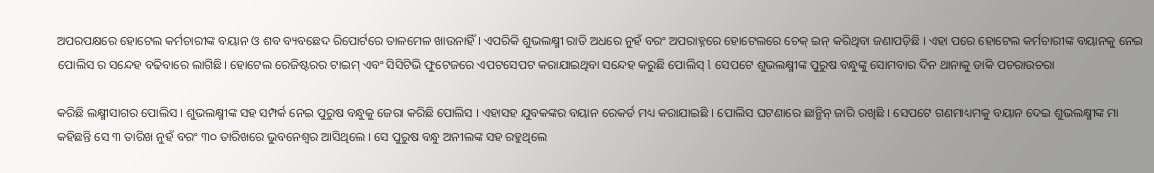ଅପରପକ୍ଷରେ ହୋଟେଲ କର୍ମଚାରୀଙ୍କ ବୟାନ ଓ ଶବ ବ୍ୟବଛେଦ ରିପୋର୍ଟରେ ତାଳମେଳ ଖାଉନାହିଁ । ଏପରିକି ଶୁଭଲକ୍ଷ୍ମୀ ରାତି ଅଧରେ ନୁହଁ ବରଂ ଅପରାହ୍ନରେ ହୋଟେଲରେ ଚେକ୍ ଇନ୍ କରିଥିବା ଜଣାପଡ଼ିଛି । ଏହା ପରେ ହୋଟେଲ କର୍ମଚାରୀଙ୍କ ବୟାନକୁ ନେଇ ପୋଲିସ ର ସନ୍ଦେହ ବଢିବାରେ ଲାଗିଛି। ହୋଟେଲ ରେଜିଷ୍ଟରର ଟାଇମ୍ ଏବଂ ସିସିଟିଭି ଫୁଟେଜରେ ଏପଟସେପଟ କରାଯାଇଥିବା ସନ୍ଦେହ କରୁଛି ପୋଲିସ୍ l ସେପଟେ ଶୁଭଲକ୍ଷ୍ମୀଙ୍କ ପୁରୁଷ ବନ୍ଧୁଙ୍କୁ ସୋମବାର ଦିନ ଥାନାକୁ ଡାକି ପଚରାଉଚରା

କରିଛି ଲକ୍ଷ୍ମୀସାଗର ପୋଲିସ । ଶୁଭଲକ୍ଷ୍ମୀଙ୍କ ସହ ସମ୍ପର୍କ ନେଇ ପୁରୁଷ ବନ୍ଧୁକୁ ଜେରା କରିଛି ପୋଲିସ । ଏହାସହ ଯୁବକଙ୍କର ବୟାନ ରେକର୍ଡ ମଧ୍ୟ କରାଯାଇଛି । ପୋଲିସ ଘଟଣାରେ ଛାନ୍ଭିନ୍ ଜାରି ରଖିଛି । ସେପଟେ ଗଣମାଧ୍ୟମକୁ ବୟାନ ଦେଇ ଶୁଭଲକ୍ଷ୍ମୀଙ୍କ ମା କହିଛନ୍ତି ସେ ୩ ତାରିଖ ନୁହଁ ବରଂ ୩୦ ତାରିଖରେ ଭୁବନେଶ୍ୱର ଆସିଥିଲେ । ସେ ପୁରୁଷ ବନ୍ଧୁ ଅନୀଲଙ୍କ ସହ ରହୁଥିଲେ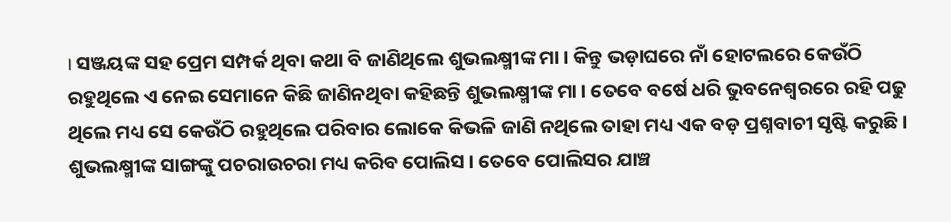। ସଞ୍ଜୟଙ୍କ ସହ ପ୍ରେମ ସମ୍ପର୍କ ଥିବା କଥା ବି ଜାଣିଥିଲେ ଶୁଭଲକ୍ଷ୍ମୀଙ୍କ ମା । କିନ୍ତୁ ଭଡ଼ାଘରେ ନାଁ ହୋଟଲରେ କେଉଁଠି ରହୁଥିଲେ ଏ ନେଇ ସେମାନେ କିଛି ଜାଣିନଥିବା କହିଛନ୍ତି ଶୁଭଲକ୍ଷ୍ମୀଙ୍କ ମା । ତେବେ ବର୍ଷେ ଧରି ଭୁବନେଶ୍ୱରରେ ରହି ପଢୁ ଥିଲେ ମଧ୍ୟ ସେ କେଉଁଠି ରହୁଥିଲେ ପରିବାର ଲୋକେ କିଭଳି ଜାଣି ନଥିଲେ ତାହା ମଧ୍ୟ ଏକ ବଡ଼ ପ୍ରଶ୍ନବାଚୀ ସୃଷ୍ଟି କରୁଛି । ଶୁଭଲକ୍ଷ୍ମୀଙ୍କ ସାଙ୍ଗଙ୍କୁ ପଚରାଉଚରା ମଧ୍ୟ କରିବ ପୋଲିସ । ତେବେ ପୋଲିସର ଯାଞ୍ଚ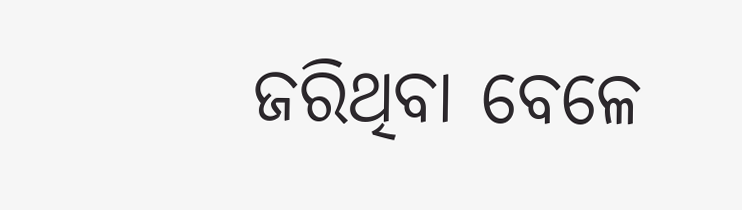ଜରିଥିବା ବେଳେ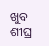ଖୁବ ଶୀଘ୍ର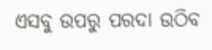ଏସବୁ ଉପରୁ ପରଦା ଉଠିବ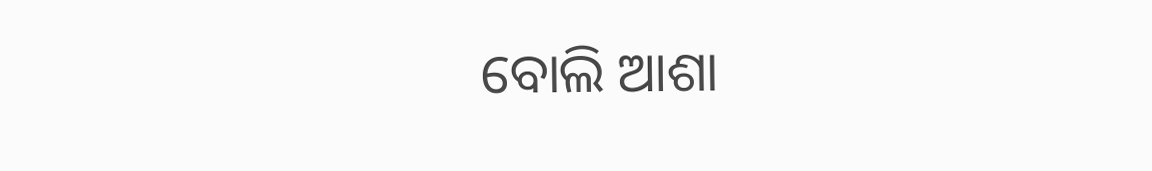ବୋଲି ଆଶା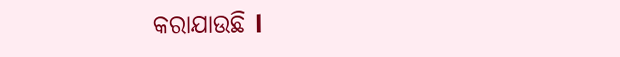କରାଯାଉଛି l